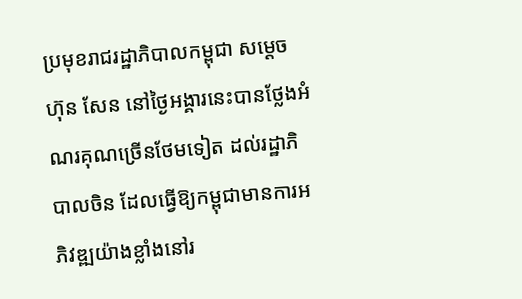ប្រមុខរាជរដ្ឋាភិបាលកម្ពុជា សម្ដេច ហ៊ុន សែន នៅថ្ងៃអង្គារនេះបានថ្លែងអំណរគុណច្រើនថែមទៀត ដល់រដ្ឋាភិបាលចិន ដែលធ្វើឱ្យកម្ពុជាមានការអភិវឌ្ឍយ៉ាងខ្លាំងនៅរ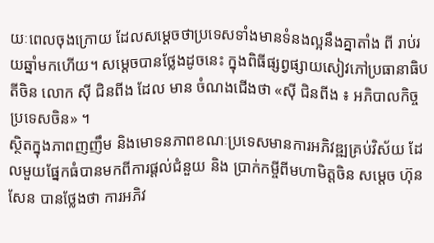យៈពេលចុងក្រោយ ដែលសម្ដេចថាប្រទេសទាំងមានទំនងល្អនឹងគ្នាតាំង ពី រាប់រយឆ្នាំមកហើយ។ សម្ដេចបានថ្លែងដូចនេះ ក្នុងពិធីផ្សព្វផ្សាយសៀវភៅប្រធានាធិបតីចិន លោក ស៊ី ជិនពីង ដែល មាន ចំណងជើងថា «ស៊ី ជិនពីង ៖ អភិបាលកិច្ចប្រទេសចិន» ។
ស្ថិតក្នុងភាពញញឹម និងមោទនភាពខណៈប្រទេសមានការអភិវឌ្ឍគ្រប់វិស័យ ដែលមួយផ្នែកធំបានមកពីការផ្ដល់ជំនួយ និង ប្រាក់កម្ចីពីមហាមិត្តចិន សម្ដេច ហ៊ុន សែន បានថ្លែងថា ការអភិវ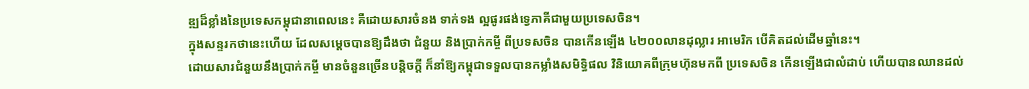ឌ្ឍដ៏ខ្លាំងនៃប្រទេសកម្ពុជានាពេលនេះ គឺដោយសារចំនង ទាក់ទង ល្អផូរផង់ទ្វេភាគីជាមួយប្រទេសចិន។
ក្នុងសន្ទរកថានេះហើយ ដែលសម្ដេចបានឱ្យដឹងថា ជំនួយ និងប្រាក់កម្ចី ពីប្រទសចិន បានកើនឡើង ៤២០០លានដុល្លារ អាមេរិក បើគិតដល់ដើមឆ្នាំនេះ។
ដោយសារជំនួយនឹងប្រាក់កម្ចី មានចំនួនច្រើនបន្តិចក្ដី ក៏នាំឱ្យកម្ពុជាទទួលបានកម្លាំងសមិទ្ធិផល វិនិយោគពីក្រុមហ៊ុនមកពី ប្រទេសចិន កើនឡើងជាលំដាប់ ហើយបានឈានដល់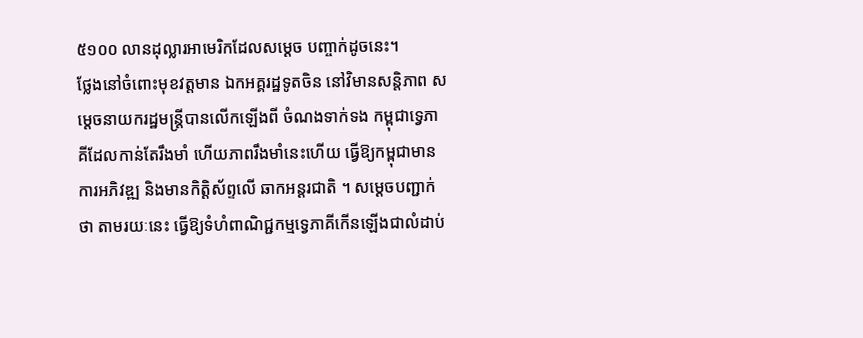៥១០០ លានដុល្លារអាមេរិកដែលសម្ដេច បញ្ចាក់ដូចនេះ។
ថ្លែងនៅចំពោះមុខវត្តមាន ឯកអគ្គរដ្ឋទូតចិន នៅវិមានសន្តិភាព សម្ដេចនាយករដ្ឋមន្ត្រីបានលើកឡើងពី ចំណងទាក់ទង កម្ពុជាទ្វេភាគីដែលកាន់តែរឹងមាំ ហើយភាពរឹងមាំនេះហើយ ធ្វើឱ្យកម្ពុជាមានការអភិវឌ្ឍ និងមានកិត្តិស័ព្ទលើ ឆាកអន្តរជាតិ ។ សម្ដេចបញ្ជាក់ថា តាមរយៈនេះ ធ្វើឱ្យទំហំពាណិជ្ជកម្មទ្វេភាគីកើនឡើងជាលំដាប់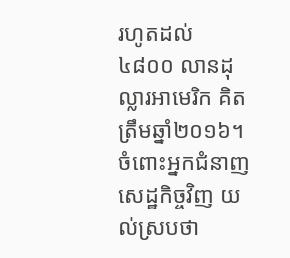រហូតដល់ ៤៨០០ លានដុល្លារអាមេរិក គិតត្រឹមឆ្នាំ២០១៦។
ចំពោះអ្នកជំនាញសេដ្ឋកិច្ចវិញ យល់ស្របថា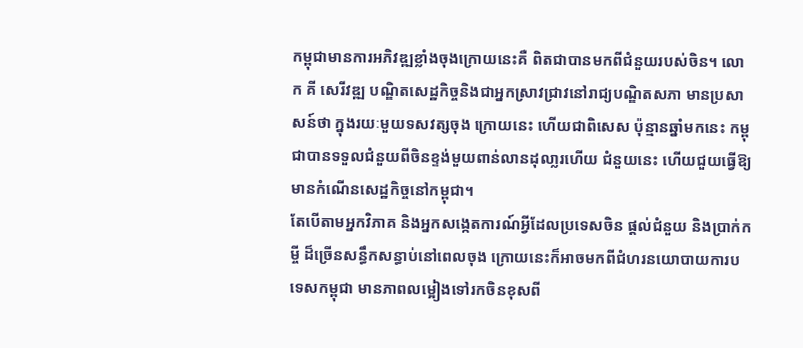កម្ពុជាមានការអភិវឌ្ឍខ្លាំងចុងក្រោយនេះគឺ ពិតជាបានមកពីជំនួយរបស់ចិន។ លោក គី សេរីវឌ្ឍ បណ្ឌិតសេដ្ឋកិច្ចនិងជាអ្នកស្រាវជ្រាវនៅរាជ្យបណ្ឌិតសភា មានប្រសាសន៍ថា ក្នុងរយៈមួយទសវត្សចុង ក្រោយនេះ ហើយជាពិសេស ប៉ុន្មានឆ្នាំមកនេះ កម្ពុជាបានទទួលជំនួយពីចិនខ្ទង់មួយពាន់លានដុលា្លរហើយ ជំនួយនេះ ហើយជួយធ្វើឱ្យមានកំណើនសេដ្ឋកិច្ចនៅកម្ពុជា។
តែបើតាមអ្នកវិភាគ និងអ្នកសង្កេតការណ៍អ្វីដែលប្រទេសចិន ផ្ដល់ជំនួយ និងប្រាក់កម្ចី ដ៏ច្រើនសន្ធឹកសន្ធាប់នៅពេលចុង ក្រោយនេះក៏អាចមកពីជំហរនយោបាយការបទេសកម្ពុជា មានភាពលម្អៀងទៅរកចិនខុសពី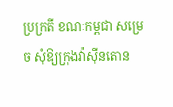ប្រក្រតី ខណៈកម្ពជា សម្រេច សុំឱ្យក្រុងវ៉ាស៊ីនតោន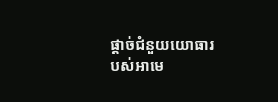ផ្ដាច់ជំនួយយោធារបស់អាមេ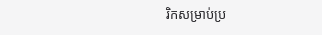រិកសម្រាប់ប្រ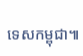ទេសកម្ពុជា៕